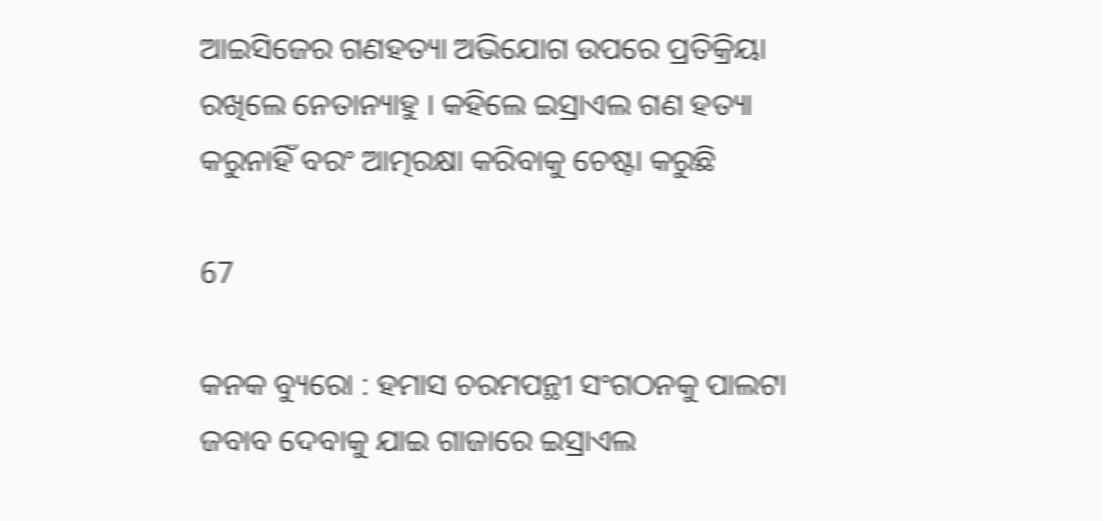ଆଇସିଜେର ଗଣହତ୍ୟା ଅଭିଯୋଗ ଉପରେ ପ୍ରତିକ୍ରିୟା ରଖିଲେ ନେତାନ୍ୟାହୁ । କହିଲେ ଇସ୍ରାଏଲ ଗଣ ହତ୍ୟା କରୁନାହିଁ ବରଂ ଆତ୍ମରକ୍ଷା କରିବାକୁ ଚେଷ୍ଟା କରୁଛି

67

କନକ ବ୍ୟୁରୋ : ହମାସ ଚରମପନ୍ଥୀ ସଂଗଠନକୁ ପାଲଟା ଜବାବ ଦେବାକୁ ଯାଇ ଗାଜାରେ ଇସ୍ରାଏଲ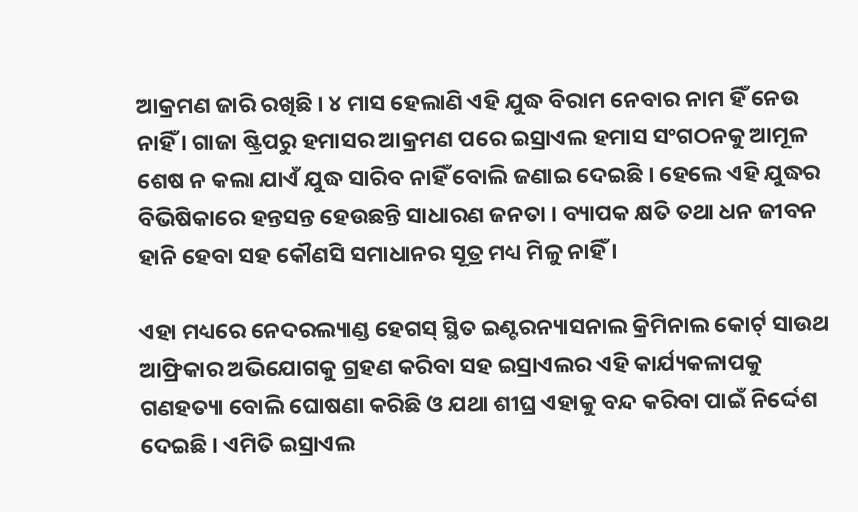ଆକ୍ରମଣ ଜାରି ରଖିଛି । ୪ ମାସ ହେଲାଣି ଏହି ଯୁଦ୍ଧ ବିରାମ ନେବାର ନାମ ହିଁ ନେଉ ନାହିଁ । ଗାଜା ଷ୍ଟ୍ରିପରୁ ହମାସର ଆକ୍ରମଣ ପରେ ଇସ୍ରାଏଲ ହମାସ ସଂଗଠନକୁ ଆମୂଳ ଶେଷ ନ କଲା ଯାଏଁ ଯୁଦ୍ଧ ସାରିବ ନାହିଁ ବୋଲି ଜଣାଇ ଦେଇଛି । ହେଲେ ଏହି ଯୁଦ୍ଧର ବିଭିଷିକାରେ ହନ୍ତସନ୍ତ ହେଉଛନ୍ତି ସାଧାରଣ ଜନତା । ବ୍ୟାପକ କ୍ଷତି ତଥା ଧନ ଜୀବନ ହାନି ହେବା ସହ କୌଣସି ସମାଧାନର ସୂତ୍ର ମଧ୍ୟ ମିଳୁ ନାହିଁ ।

ଏହା ମଧ୍ୟରେ ନେଦରଲ୍ୟାଣ୍ଡ ହେଗସ୍ ସ୍ଥିତ ଇଣ୍ଟରନ୍ୟାସନାଲ କ୍ରିମିନାଲ କୋର୍ଟ୍ ସାଉଥ ଆଫ୍ରିକାର ଅଭିଯୋଗକୁ ଗ୍ରହଣ କରିବା ସହ ଇସ୍ରାଏଲର ଏହି କାର୍ଯ୍ୟକଳାପକୁ ଗଣହତ୍ୟା ବୋଲି ଘୋଷଣା କରିଛି ଓ ଯଥା ଶୀଘ୍ର ଏହାକୁ ବନ୍ଦ କରିବା ପାଇଁ ନିର୍ଦ୍ଦେଶ ଦେଇଛି । ଏମିତି ଇସ୍ରାଏଲ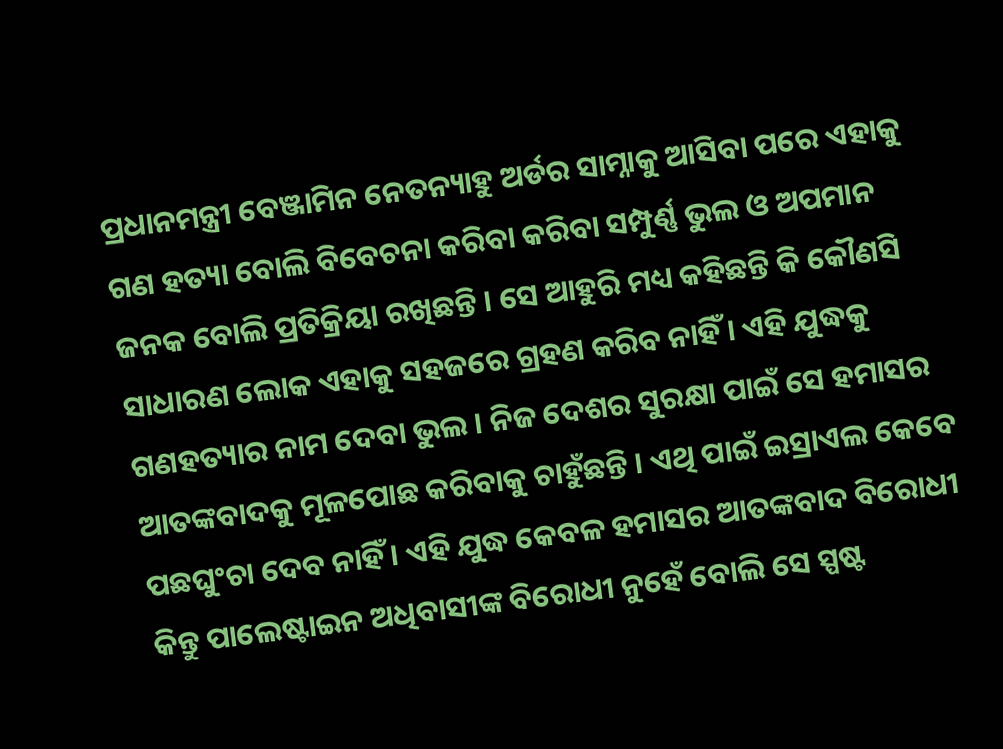ପ୍ରଧାନମନ୍ତ୍ରୀ ବେଞ୍ଜାମିନ ନେତନ୍ୟାହୁ ଅର୍ଡର ସାମ୍ନାକୁ ଆସିବା ପରେ ଏହାକୁ ଗଣ ହତ୍ୟା ବୋଲି ବିବେଚନା କରିବା କରିବା ସମ୍ପୁର୍ଣ୍ଣ ଭୁଲ ଓ ଅପମାନ ଜନକ ବୋଲି ପ୍ରତିକ୍ରିୟା ରଖିଛନ୍ତି । ସେ ଆହୁରି ମଧ୍ୟ କହିଛନ୍ତି କି କୌଣସି ସାଧାରଣ ଲୋକ ଏହାକୁ ସହଜରେ ଗ୍ରହଣ କରିବ ନାହିଁ । ଏହି ଯୁଦ୍ଧକୁ ଗଣହତ୍ୟାର ନାମ ଦେବା ଭୁଲ । ନିଜ ଦେଶର ସୁରକ୍ଷା ପାଇଁ ସେ ହମାସର ଆତଙ୍କବାଦକୁ ମୂଳପୋଛ କରିବାକୁ ଚାହୁଁଛନ୍ତି । ଏଥି ପାଇଁ ଇସ୍ରାଏଲ କେବେ ପଛଘୁଂଚା ଦେବ ନାହିଁ । ଏହି ଯୁଦ୍ଧ କେବଳ ହମାସର ଆତଙ୍କବାଦ ବିରୋଧୀ କିନ୍ତୁ ପାଲେଷ୍ଟାଇନ ଅଧିବାସୀଙ୍କ ବିରୋଧୀ ନୁହେଁ ବୋଲି ସେ ସ୍ପଷ୍ଟ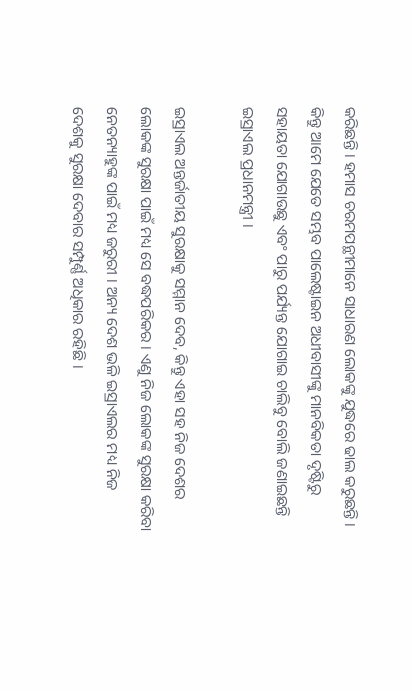କରିଛନ୍ତି । ହମାସ ଚରମପନ୍ଥୀମାନେ ସାଧାରଣ ଲୋକଙ୍କୁ ଯୁଦ୍ଧରେ ଢାଲ କରୁଛନ୍ତି । କିନ୍ତୁ ଆମେ ଯେତେ ସମ୍ଭବ ପାଲେଷ୍ଟାଇନ ଅଧୀବାସୀଙ୍କୁ ମାନବିକତା ଦୃଷ୍ଟିରୁ ସହାୟତା ଯୋଗାଉଛୁ ଏବଂ ପାରୁ ପର୍ଯ୍ୟନ୍ତ ଯୋଗାଇ ଚାଲିବୁ ବୋଲି ଜଣାଇଛନ୍ତି ଇସ୍ରାଏଲ ପ୍ରଧାନମନ୍ତ୍ରୀ ।

ଇସ୍ରାଏଲ ଅନ୍ତର୍ଜାତୀୟ ସୁରକ୍ଷାକୁ ସମ୍ମାନ ଦେବ, କିନ୍ତୁ ଏହା ସହ ନିଜ ଦେଶର ଲୋକଙ୍କ ସୁରକ୍ଷା ପାଇଁ ମଧ୍ୟ ସେ ବଦ୍ଧପରିକର । ଏଣୁ ନିଜ ଲୋକଙ୍କ ସୁରକ୍ଷା କରିବା ନେତନ୍ୟାହୁଙ୍କ ପାଇଁ ମଧ୍ୟ ଜରୁରୀ । ଅନ୍ୟ ଦେଶ ଭଳି ଇସ୍ରାଏଲର ମଧ୍ୟ ନିଜ ଦେଶକୁ ସୁରକ୍ଷା ଦେବାର ସମ୍ପୁର୍ଣ୍ଣ ଅଧିକାର ରହିଛି ।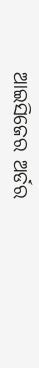ଆଇସିଜେର ଅର୍ଡର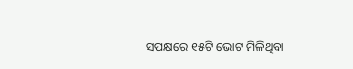ସପକ୍ଷରେ ୧୫ଟି ଭୋଟ ମିଳିଥିବା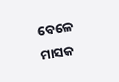ବେଳେ ମାସକ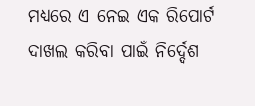ମଧ୍ୟରେ ଏ ନେଇ ଏକ ରିପୋର୍ଟ ଦାଖଲ କରିବା ପାଇଁ ନିର୍ଦ୍ଦେଶ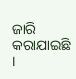ଜାରି କରାଯାଇଛି ।